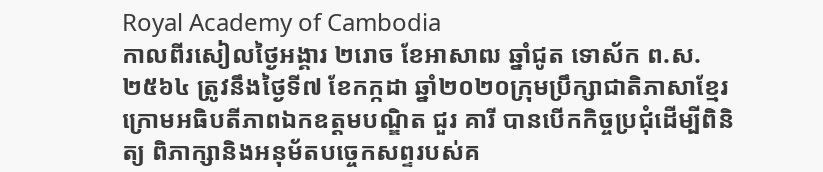Royal Academy of Cambodia
កាលពីរសៀលថ្ងៃអង្គារ ២រោច ខែអាសាឍ ឆ្នាំជូត ទោស័ក ព.ស.២៥៦៤ ត្រូវនឹងថ្ងៃទី៧ ខែកក្កដា ឆ្នាំ២០២០ក្រុមប្រឹក្សាជាតិភាសាខ្មែរ ក្រោមអធិបតីភាពឯកឧត្តមបណ្ឌិត ជួរ គារី បានបើកកិច្ចប្រជុំដើម្បីពិនិត្យ ពិភាក្សានិងអនុម័តបច្ចេកសព្ទរបស់គ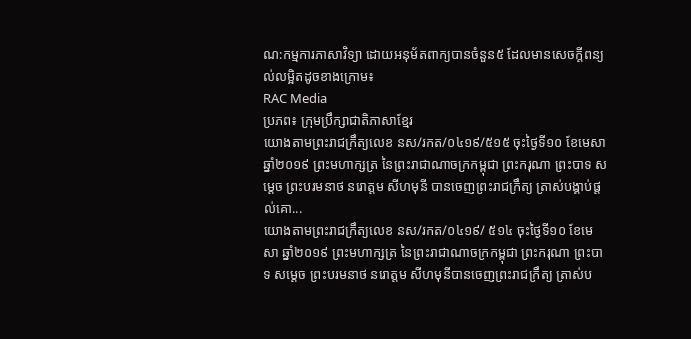ណ:កម្មការភាសាវិទ្យា ដោយអនុម័តពាក្យបានចំនួន៥ ដែលមានសេចក្តីពន្យល់លម្អិតដូចខាងក្រោម៖
RAC Media
ប្រភព៖ ក្រុមប្រឹក្សាជាតិភាសាខ្មែរ
យោងតាមព្រះរាជក្រឹត្យលេខ នស/រកត/០៤១៩/៥១៥ ចុះថ្ងៃទី១០ ខែមេសា ឆ្នាំ២០១៩ ព្រះមហាក្សត្រ នៃព្រះរាជាណាចក្រកម្ពុជា ព្រះករុណា ព្រះបាទ សម្តេច ព្រះបរមនាថ នរោត្តម សីហមុនី បានចេញព្រះរាជក្រឹត្យ ត្រាស់បង្គាប់ផ្តល់គោ...
យោងតាមព្រះរាជក្រឹត្យលេខ នស/រកត/០៤១៩/ ៥១៤ ចុះថ្ងៃទី១០ ខែមេសា ឆ្នាំ២០១៩ ព្រះមហាក្សត្រ នៃព្រះរាជាណាចក្រកម្ពុជា ព្រះករុណា ព្រះបាទ សម្តេច ព្រះបរមនាថ នរោត្តម សីហមុនីបានចេញព្រះរាជក្រឹត្យ ត្រាស់ប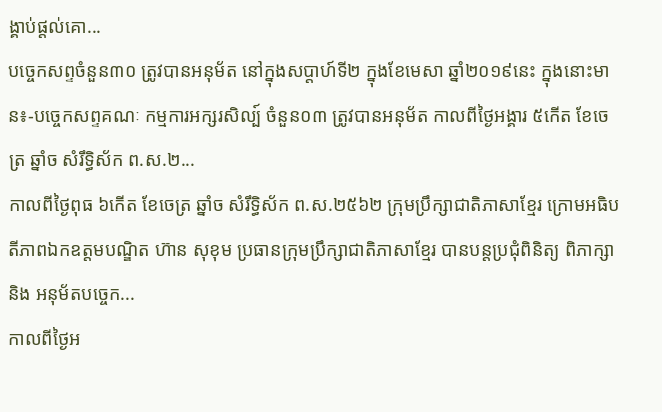ង្គាប់ផ្តល់គោ...
បច្ចេកសព្ទចំនួន៣០ ត្រូវបានអនុម័ត នៅក្នុងសប្តាហ៍ទី២ ក្នុងខែមេសា ឆ្នាំ២០១៩នេះ ក្នុងនោះមាន៖-បច្ចេកសព្ទគណៈ កម្មការអក្សរសិល្ប៍ ចំនួន០៣ ត្រូវបានអនុម័ត កាលពីថ្ងៃអង្គារ ៥កើត ខែចេត្រ ឆ្នាំច សំរឹទ្ធិស័ក ព.ស.២...
កាលពីថ្ងៃពុធ ៦កេីត ខែចេត្រ ឆ្នាំច សំរឹទ្ធិស័ក ព.ស.២៥៦២ ក្រុមប្រឹក្សាជាតិភាសាខ្មែរ ក្រោមអធិបតីភាពឯកឧត្តមបណ្ឌិត ហ៊ាន សុខុម ប្រធានក្រុមប្រឹក្សាជាតិភាសាខ្មែរ បានបន្តប្រជុំពិនិត្យ ពិភាក្សា និង អនុម័តបច្ចេក...
កាលពីថ្ងៃអ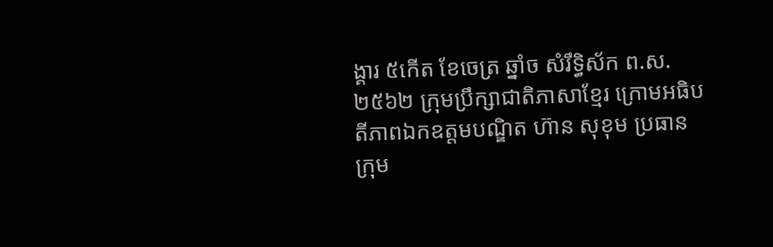ង្គារ ៥កេីត ខែចេត្រ ឆ្នាំច សំរឹទ្ធិស័ក ព.ស.២៥៦២ ក្រុមប្រឹក្សាជាតិភាសាខ្មែរ ក្រោមអធិបតីភាពឯកឧត្តមបណ្ឌិត ហ៊ាន សុខុម ប្រធានក្រុម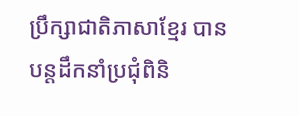ប្រឹក្សាជាតិភាសាខ្មែរ បានបន្តដឹកនាំប្រជុំពិនិ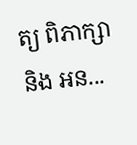ត្យ ពិភាក្សា និង អន...